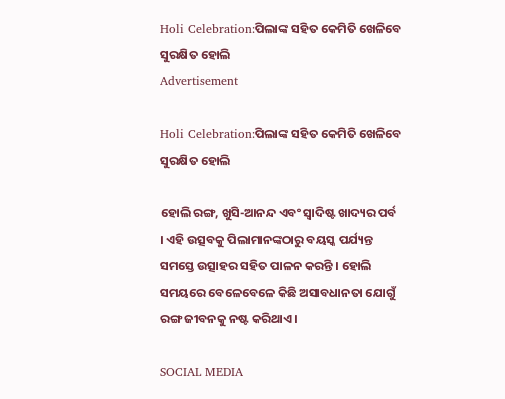Holi Celebration:ପିଲାଙ୍କ ସହିତ କେମିତି ଖେଳିବେ ସୁରକ୍ଷିତ ହୋଲି
Advertisement

Holi Celebration:ପିଲାଙ୍କ ସହିତ କେମିତି ଖେଳିବେ ସୁରକ୍ଷିତ ହୋଲି

ହୋଲି ରଙ୍ଗ, ଖୁସି-ଆନନ୍ଦ ଏବଂ ସ୍ୱାଦିଷ୍ଟ ଖାଦ୍ୟର ପର୍ବ । ଏହି ଉତ୍ସବକୁ ପିଲାମାନଙ୍କଠାରୁ ବୟସ୍କ ପର୍ଯ୍ୟନ୍ତ ସମସ୍ତେ ଉତ୍ସାହର ସହିତ ପାଳନ କରନ୍ତି । ହୋଲି ସମୟରେ ବେଳେବେଳେ କିଛି ଅସାବଧାନତା ଯୋଗୁଁ ରଙ୍ଗ ଜୀବନକୁ ନଷ୍ଟ କରିଥାଏ ।

SOCIAL MEDIA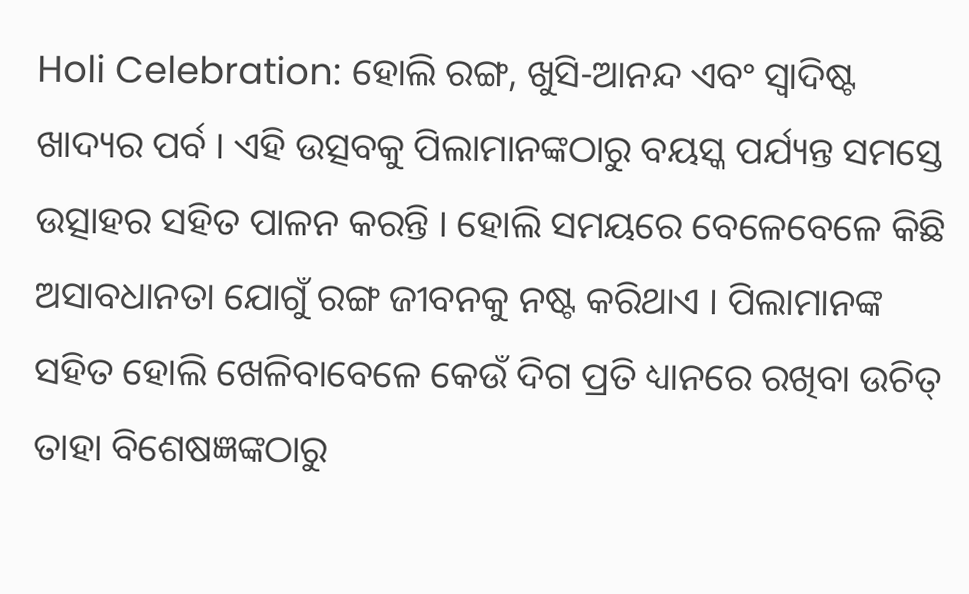Holi Celebration: ହୋଲି ରଙ୍ଗ, ଖୁସି-ଆନନ୍ଦ ଏବଂ ସ୍ୱାଦିଷ୍ଟ ଖାଦ୍ୟର ପର୍ବ । ଏହି ଉତ୍ସବକୁ ପିଲାମାନଙ୍କଠାରୁ ବୟସ୍କ ପର୍ଯ୍ୟନ୍ତ ସମସ୍ତେ ଉତ୍ସାହର ସହିତ ପାଳନ କରନ୍ତି । ହୋଲି ସମୟରେ ବେଳେବେଳେ କିଛି ଅସାବଧାନତା ଯୋଗୁଁ ରଙ୍ଗ ଜୀବନକୁ ନଷ୍ଟ କରିଥାଏ । ପିଲାମାନଙ୍କ ସହିତ ହୋଲି ଖେଳିବାବେଳେ କେଉଁ ଦିଗ ପ୍ରତି ଧ୍ୟାନରେ ରଖିବା ଉଚିତ୍ ତାହା ବିଶେଷଜ୍ଞଙ୍କଠାରୁ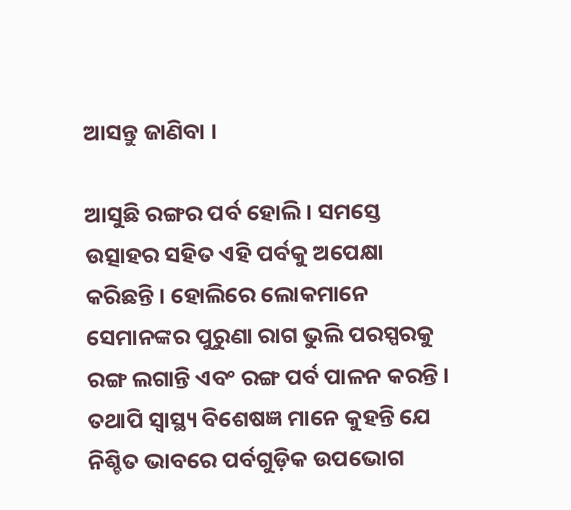ଆସନ୍ତୁ ଜାଣିବା ।

ଆସୁଛି ରଙ୍ଗର ପର୍ବ ହୋଲି । ସମସ୍ତେ ଉତ୍ସାହର ସହିତ ଏହି ପର୍ବକୁ ଅପେକ୍ଷା କରିଛନ୍ତି । ହୋଲିରେ ଲୋକମାନେ ସେମାନଙ୍କର ପୁରୁଣା ରାଗ ଭୁଲି ପରସ୍ପରକୁ ରଙ୍ଗ ଲଗାନ୍ତି ଏବଂ ରଙ୍ଗ ପର୍ବ ପାଳନ କରନ୍ତି । ତଥାପି ସ୍ୱାସ୍ଥ୍ୟ ବିଶେଷଜ୍ଞ ମାନେ କୁହନ୍ତି ଯେ ନିଶ୍ଚିତ ଭାବରେ ପର୍ବଗୁଡ଼ିକ ଉପଭୋଗ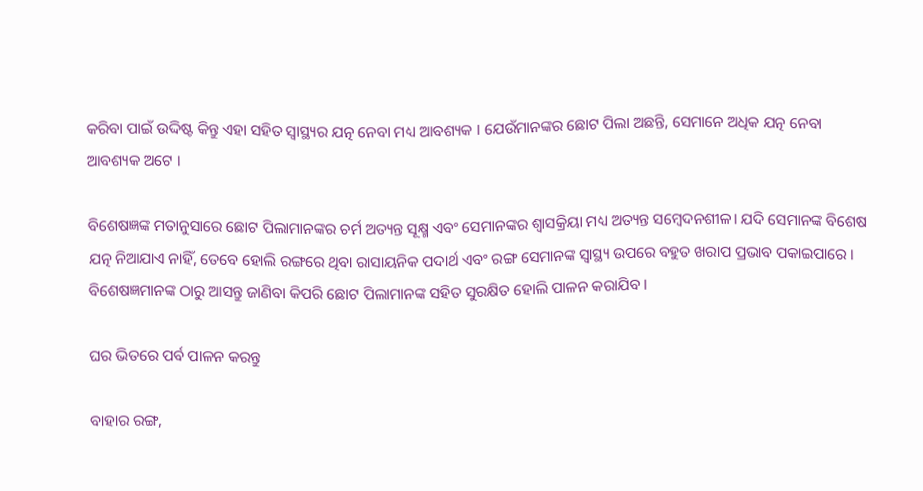କରିବା ପାଇଁ ଉଦ୍ଦିଷ୍ଟ କିନ୍ତୁ ଏହା ସହିତ ସ୍ୱାସ୍ଥ୍ୟର ଯତ୍ନ ନେବା ମଧ୍ୟ ଆବଶ୍ୟକ । ଯେଉଁମାନଙ୍କର ଛୋଟ ପିଲା ଅଛନ୍ତି, ସେମାନେ ଅଧିକ ଯତ୍ନ ନେବା ଆବଶ୍ୟକ ଅଟେ ।

ବିଶେଷଜ୍ଞଙ୍କ ମତାନୁସାରେ ଛୋଟ ପିଲାମାନଙ୍କର ଚର୍ମ ଅତ୍ୟନ୍ତ ସୂକ୍ଷ୍ମ ଏବଂ ସେମାନଙ୍କର ଶ୍ୱାସକ୍ରିୟା ମଧ୍ୟ ଅତ୍ୟନ୍ତ ସମ୍ବେଦନଶୀଳ। ଯଦି ସେମାନଙ୍କ ବିଶେଷ ଯତ୍ନ ନିଆଯାଏ ନାହିଁ, ତେବେ ହୋଲି ରଙ୍ଗରେ ଥିବା ରାସାୟନିକ ପଦାର୍ଥ ଏବଂ ରଙ୍ଗ ସେମାନଙ୍କ ସ୍ୱାସ୍ଥ୍ୟ ଉପରେ ବହୁତ ଖରାପ ପ୍ରଭାବ ପକାଇପାରେ । ବିଶେଷଜ୍ଞମାନଙ୍କ ଠାରୁ ଆସନ୍ତୁ ଜାଣିବା କିପରି ଛୋଟ ପିଲାମାନଙ୍କ ସହିତ ସୁରକ୍ଷିତ ହୋଲି ପାଳନ କରାଯିବ ।

ଘର ଭିତରେ ପର୍ବ ପାଳନ କରନ୍ତୁ

ବାହାର ରଙ୍ଗ,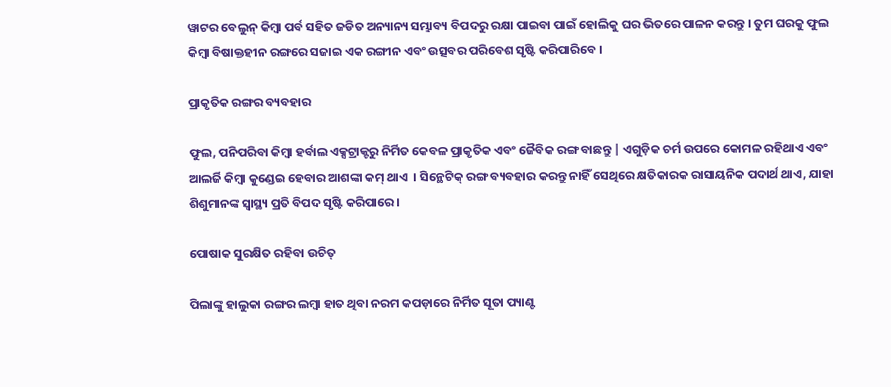ୱାଟର ବେଲୁନ୍ କିମ୍ବା ପର୍ବ ସହିତ ଜଡିତ ଅନ୍ୟାନ୍ୟ ସମ୍ଭାବ୍ୟ ବିପଦରୁ ରକ୍ଷା ପାଇବା ପାଇଁ ହୋଲିକୁ ଘର ଭିତରେ ପାଳନ କରନ୍ତୁ । ତୁମ ଘରକୁ ଫୁଲ କିମ୍ବା ବିଷାକ୍ତହୀନ ରଙ୍ଗରେ ସଜାଇ ଏକ ରଙ୍ଗୀନ ଏବଂ ଉତ୍ସବର ପରିବେଶ ସୃଷ୍ଟି କରିପାରିବେ ।

ପ୍ରାକୃତିକ ରଙ୍ଗର ବ୍ୟବହାର

ଫୁଲ, ପନିପରିବା କିମ୍ବା ହର୍ବାଲ ଏକ୍ସଟ୍ରାକ୍ଟରୁ ନିର୍ମିତ କେବଳ ପ୍ରାକୃତିକ ଏବଂ ଜୈବିକ ରଙ୍ଗ ବାଛନ୍ତୁ | ଏଗୁଡ଼ିକ ଚର୍ମ ଉପରେ କୋମଳ ରହିଥାଏ ଏବଂ ଆଲର୍ଜି କିମ୍ବା କୁଣ୍ଡେଇ ହେବାର ଆଶଙ୍କା କମ୍ ଥାଏ  । ସିନ୍ଥେଟିକ୍ ରଙ୍ଗ ବ୍ୟବହାର କରନ୍ତୁ ନାହିଁ ସେଥିରେ କ୍ଷତିକାରକ ରାସାୟନିକ ପଦାର୍ଥ ଥାଏ, ଯାହା ଶିଶୁମାନଙ୍କ ସ୍ୱାସ୍ଥ୍ୟ ପ୍ରତି ବିପଦ ସୃଷ୍ଟି କରିପାରେ ।

ପୋଷାକ ସୁରକ୍ଷିତ ରହିବା ଉଚିତ୍

ପିଲାଙ୍କୁ ହାଲୁକା ରଙ୍ଗର ଲମ୍ବା ହାତ ଥିବା ନରମ କପଡ଼ାରେ ନିର୍ମିତ ସୂତା ପ୍ୟାଣ୍ଟ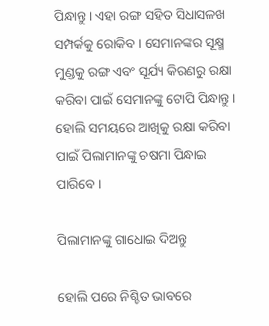ପିନ୍ଧାନ୍ତୁ । ଏହା ରଙ୍ଗ ସହିତ ସିଧାସଳଖ ସମ୍ପର୍କକୁ ରୋକିବ । ସେମାନଙ୍କର ସୂକ୍ଷ୍ମ ମୁଣ୍ଡକୁ ରଙ୍ଗ ଏବଂ ସୂର୍ଯ୍ୟ କିରଣରୁ ରକ୍ଷା କରିବା ପାଇଁ ସେମାନଙ୍କୁ ଟୋପି ପିନ୍ଧାନ୍ତୁ । ହୋଲି ସମୟରେ ଆଖିକୁ ରକ୍ଷା କରିବା ପାଇଁ ପିଲାମାନଙ୍କୁ ଚଷମା ପିନ୍ଧାଇ ପାରିବେ ।

ପିଲାମାନଙ୍କୁ ଗାଧୋଇ ଦିଅନ୍ତୁ

ହୋଲି ପରେ ନିଶ୍ଚିତ ଭାବରେ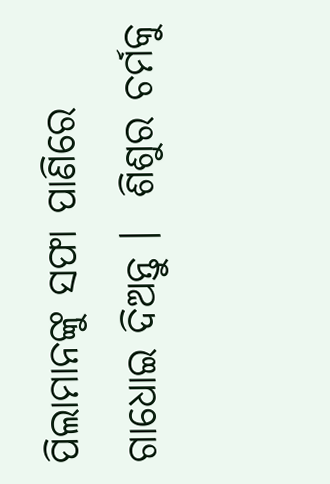ପିଲାମାନଙ୍କୁ ସଫା ପାଣିରେ ଗାଧୋଇ ଦିଅନ୍ତୁ ।  ଶିଶୁର ଚର୍ମକୁ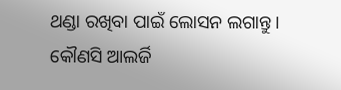ଥଣ୍ଡା ରଖିବା ପାଇଁ ଲୋସନ ଲଗାନ୍ତୁ । କୌଣସି ଆଲର୍ଜି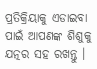ପ୍ରତିକ୍ରିୟାକୁ ଏଡାଇବା ପାଇଁ ଆପଣଙ୍କ ଶିଶୁକୁ ଯତ୍ନର ସହ ରଖନ୍ତୁ ।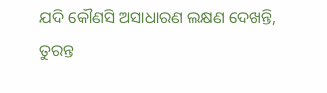ଯଦି କୌଣସି ଅସାଧାରଣ ଲକ୍ଷଣ ଦେଖନ୍ତି, ତୁରନ୍ତ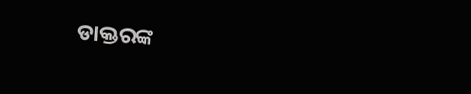ଡାକ୍ତରଙ୍କ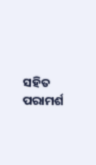ସହିତ ପରାମର୍ଶ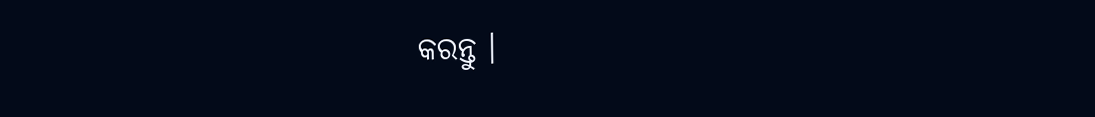କରନ୍ତୁ ।